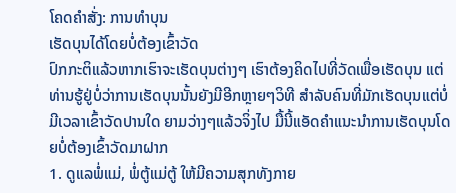ໂຄດຄໍາສັ່ງ: ການທຳບຸນ
ເຮັດບຸນໄດ້ໂດຍບໍ່ຕ້ອງເຂົ້າວັດ
ປົກກະຕິແລ້ວຫາກເຮົາຈະເຮັດບຸນຕ່າງໆ ເຮົາຕ້ອງຄິດໄປທີ່ວັດເພື່ອເຮັດບຸນ ແຕ່ທ່ານຮູ້ຢູ່ບໍ່ວ່າການເຮັດບຸນນັ້ນຍັງມີອີກຫຼາຍໆວິທີ ສຳລັບຄົນທີ່ມັກເຮັດບຸນແຕ່ບໍ່ມີເວລາເຂົ້າວັດປານໃດ ຍາມວ່າງໆແລ້ວຈິ່ງໄປ ມື້ນີ້ແອັດຄຳແນະນຳການເຮັດບຸນໂດຍບໍ່ຕ້ອງເຂົ້າວັດມາຝາກ
1. ດູແລພໍ່ແມ່, ພໍ່ຕູ້ແມ່ຕູ້ ໃຫ້ມີຄວາມສຸກທັງກາຍ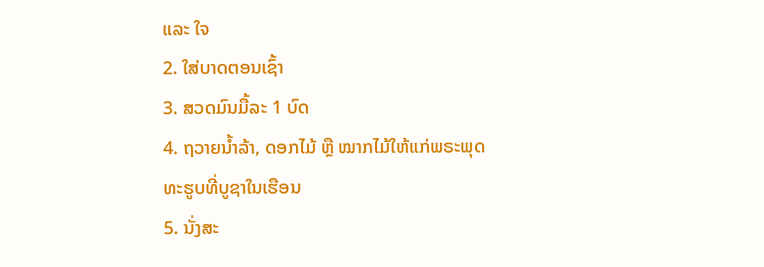ແລະ ໃຈ
2. ໃສ່ບາດຕອນເຊົ້າ
3. ສວດມົນມື້ລະ 1 ບົດ
4. ຖວາຍນ້ຳລ້າ, ດອກໄມ້ ຫຼື ໝາກໄມ້ໃຫ້ແກ່ພຣະພຸດທະຮູບທີ່ບູຊາໃນເຮືອນ
5. ນັ່ງສະ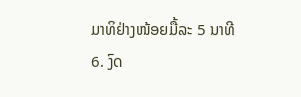ມາທິຢ່າງໜ້ອຍມື້ລະ 5 ນາທີ
6. ງົດ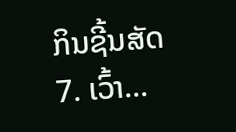ກິນຊີ້ນສັດ
7. ເວົ້າ...